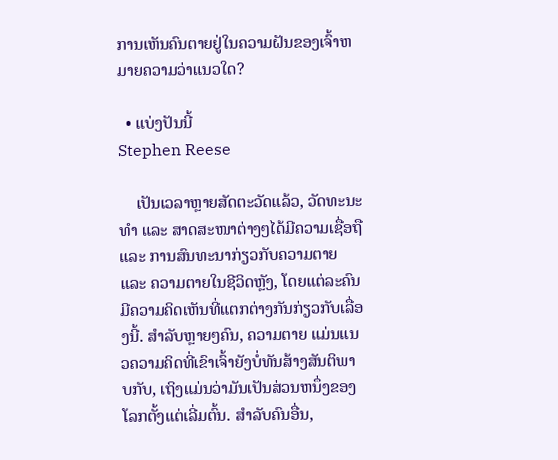ການເຫັນຄົນຕາຍຢູ່ໃນຄວາມຝັນຂອງເຈົ້າຫມາຍຄວາມວ່າແນວໃດ?

  • ແບ່ງປັນນີ້
Stephen Reese

    ເປັນເວລາຫຼາຍສັດຕະວັດແລ້ວ, ວັດທະນະທຳ ແລະ ສາດສະໜາຕ່າງໆໄດ້ມີຄວາມເຊື່ອຖື ແລະ ການສົນທະນາກ່ຽວກັບຄວາມຕາຍ ແລະ ຄວາມຕາຍໃນຊີວິດຫຼັງ, ໂດຍແຕ່ລະຄົນມີຄວາມຄິດເຫັນທີ່ແຕກຕ່າງກັນກ່ຽວກັບເລື່ອງນີ້. ສໍາລັບຫຼາຍໆຄົນ, ຄວາມຕາຍ ແມ່ນແນວຄວາມຄິດທີ່ເຂົາເຈົ້າຍັງບໍ່ທັນສ້າງສັນຕິພາບກັບ, ເຖິງແມ່ນວ່າມັນເປັນສ່ວນຫນຶ່ງຂອງໂລກຕັ້ງແຕ່ເລີ່ມຕົ້ນ. ສໍາລັບຄົນອື່ນ,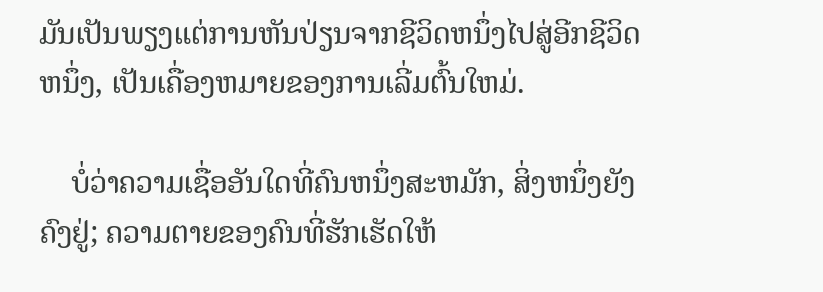ມັນເປັນພຽງແຕ່ການຫັນປ່ຽນຈາກຊີວິດຫນຶ່ງໄປສູ່ອີກຊີວິດຫນຶ່ງ, ເປັນເຄື່ອງຫມາຍຂອງການເລີ່ມຕົ້ນໃຫມ່.

    ບໍ່ວ່າຄວາມເຊື່ອອັນໃດທີ່ຄົນຫນຶ່ງສະຫມັກ, ສິ່ງຫນຶ່ງຍັງຄົງຢູ່; ຄວາມຕາຍຂອງຄົນທີ່ຮັກເຮັດໃຫ້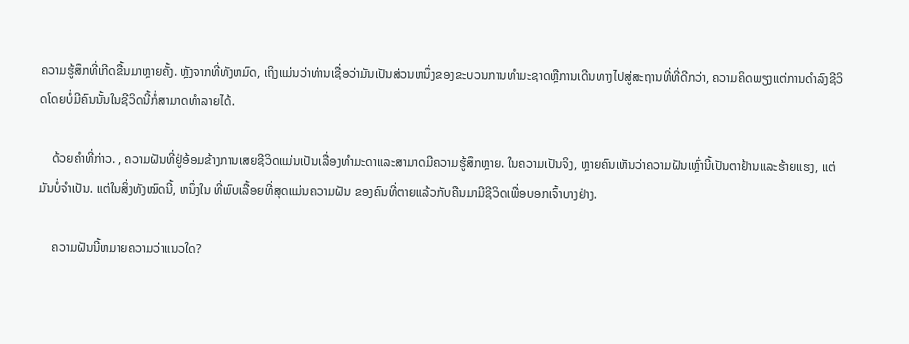ຄວາມຮູ້ສຶກທີ່ເກີດຂື້ນມາຫຼາຍຄັ້ງ. ຫຼັງຈາກທີ່ທັງຫມົດ, ເຖິງແມ່ນວ່າທ່ານເຊື່ອວ່າມັນເປັນສ່ວນຫນຶ່ງຂອງຂະບວນການທໍາມະຊາດຫຼືການເດີນທາງໄປສູ່ສະຖານທີ່ທີ່ດີກວ່າ, ຄວາມຄິດພຽງແຕ່ການດໍາລົງຊີວິດໂດຍບໍ່ມີຄົນນັ້ນໃນຊີວິດນີ້ກໍ່ສາມາດທໍາລາຍໄດ້.

    ດ້ວຍຄໍາທີ່ກ່າວ. , ຄວາມຝັນທີ່ຢູ່ອ້ອມຂ້າງການເສຍຊີວິດແມ່ນເປັນເລື່ອງທໍາມະດາແລະສາມາດມີຄວາມຮູ້ສຶກຫຼາຍ. ໃນຄວາມເປັນຈິງ, ຫຼາຍຄົນເຫັນວ່າຄວາມຝັນເຫຼົ່ານີ້ເປັນຕາຢ້ານແລະຮ້າຍແຮງ, ແຕ່ມັນບໍ່ຈໍາເປັນ. ແຕ່ໃນສິ່ງທັງໝົດນີ້, ຫນຶ່ງໃນ ທີ່ພົບເລື້ອຍທີ່ສຸດແມ່ນຄວາມຝັນ ຂອງຄົນທີ່ຕາຍແລ້ວກັບຄືນມາມີຊີວິດເພື່ອບອກເຈົ້າບາງຢ່າງ.

    ຄວາມຝັນນີ້ຫມາຍຄວາມວ່າແນວໃດ?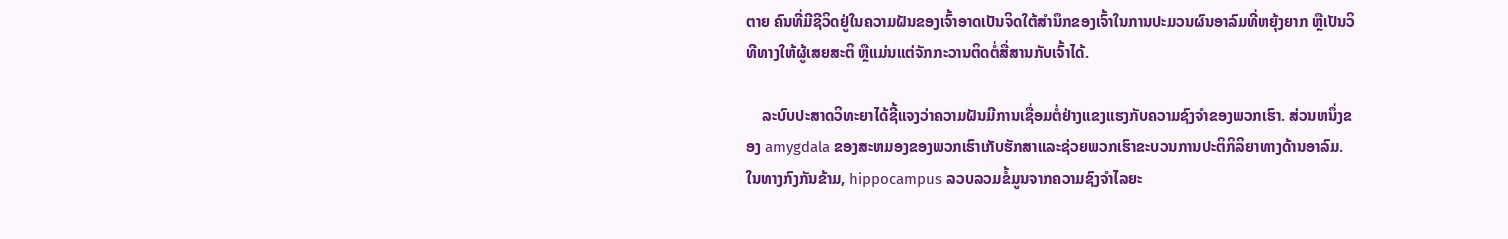ຕາຍ ຄົນທີ່ມີຊີວິດຢູ່ໃນຄວາມຝັນຂອງເຈົ້າອາດເປັນຈິດໃຕ້ສຳນຶກຂອງເຈົ້າໃນການປະມວນຜົນອາລົມທີ່ຫຍຸ້ງຍາກ ຫຼືເປັນວິທີທາງໃຫ້ຜູ້ເສຍສະຕິ ຫຼືແມ່ນແຕ່ຈັກກະວານຕິດຕໍ່ສື່ສານກັບເຈົ້າໄດ້.

    ລະບົບປະສາດວິທະຍາໄດ້ຊີ້ແຈງວ່າຄວາມຝັນມີການເຊື່ອມຕໍ່ຢ່າງແຂງແຮງກັບຄວາມຊົງຈຳຂອງພວກເຮົາ. ສ່ວນຫນຶ່ງຂອງ amygdala ຂອງສະຫມອງຂອງພວກເຮົາເກັບຮັກສາແລະຊ່ວຍພວກເຮົາຂະບວນການປະຕິກິລິຍາທາງດ້ານອາລົມ. ໃນທາງກົງກັນຂ້າມ, hippocampus ລວບລວມຂໍ້ມູນຈາກຄວາມຊົງຈໍາໄລຍະ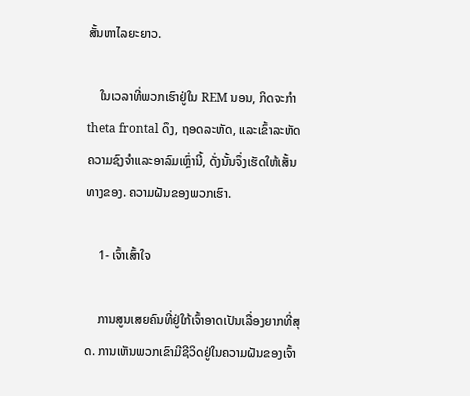ສັ້ນຫາໄລຍະຍາວ.

    ໃນເວລາທີ່ພວກເຮົາຢູ່ໃນ REM ນອນ, ກິດຈະກໍາ theta frontal ດຶງ, ຖອດລະຫັດ, ແລະເຂົ້າລະຫັດຄວາມຊົງຈໍາແລະອາລົມເຫຼົ່ານີ້, ດັ່ງນັ້ນຈຶ່ງເຮັດໃຫ້ເສັ້ນທາງຂອງ. ຄວາມຝັນຂອງພວກເຮົາ.

    1- ເຈົ້າເສົ້າໃຈ

    ການສູນເສຍຄົນທີ່ຢູ່ໃກ້ເຈົ້າອາດເປັນເລື່ອງຍາກທີ່ສຸດ. ການເຫັນພວກເຂົາມີຊີວິດຢູ່ໃນຄວາມຝັນຂອງເຈົ້າ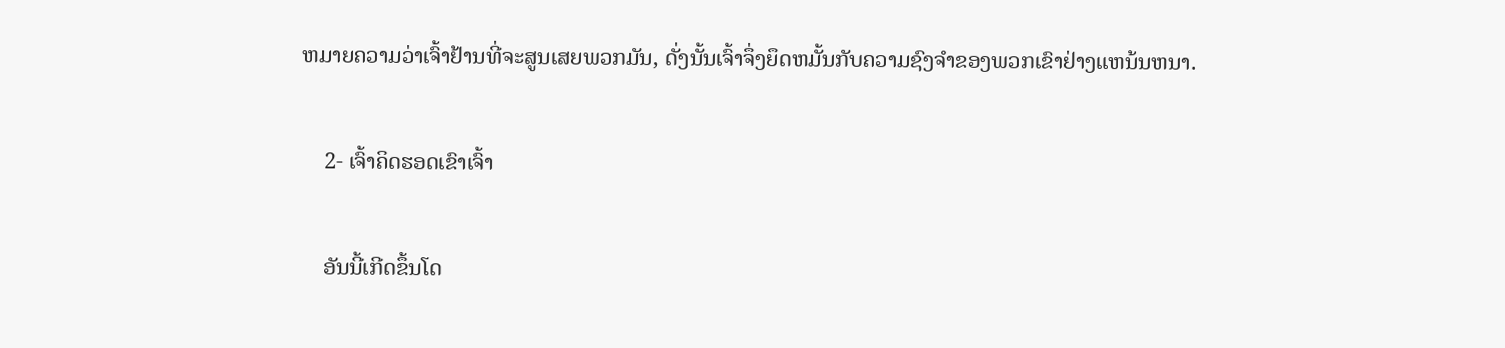ຫມາຍຄວາມວ່າເຈົ້າຢ້ານທີ່ຈະສູນເສຍພວກມັນ, ດັ່ງນັ້ນເຈົ້າຈຶ່ງຍຶດຫມັ້ນກັບຄວາມຊົງຈໍາຂອງພວກເຂົາຢ່າງແຫນ້ນຫນາ.

    2- ເຈົ້າຄິດຮອດເຂົາເຈົ້າ

    ອັນນີ້ເກີດຂຶ້ນໂດ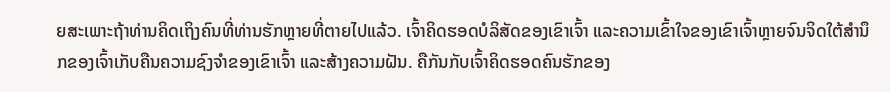ຍສະເພາະຖ້າທ່ານຄິດເຖິງຄົນທີ່ທ່ານຮັກຫຼາຍທີ່ຕາຍໄປແລ້ວ. ເຈົ້າຄິດຮອດບໍລິສັດຂອງເຂົາເຈົ້າ ແລະຄວາມເຂົ້າໃຈຂອງເຂົາເຈົ້າຫຼາຍຈົນຈິດໃຕ້ສຳນຶກຂອງເຈົ້າເກັບຄືນຄວາມຊົງຈຳຂອງເຂົາເຈົ້າ ແລະສ້າງຄວາມຝັນ. ຄືກັນກັບເຈົ້າຄິດຮອດຄົນຮັກຂອງ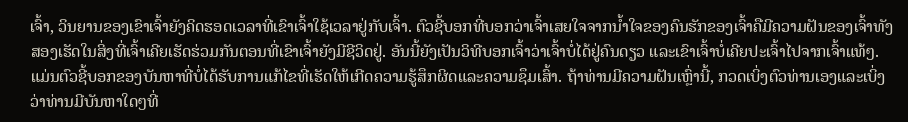ເຈົ້າ, ວິນຍານຂອງເຂົາເຈົ້າຍັງຄິດຮອດເວລາທີ່ເຂົາເຈົ້າໃຊ້ເວລາຢູ່ກັບເຈົ້າ. ຕົວຊີ້ບອກທີ່ບອກວ່າເຈົ້າເສຍໃຈຈາກນໍ້າໃຈຂອງຄົນຮັກຂອງເຈົ້າຄືມີຄວາມຝັນຂອງເຈົ້າທັງສອງເຮັດໃນສິ່ງທີ່ເຈົ້າເຄີຍເຮັດຮ່ວມກັນຕອນທີ່ເຂົາເຈົ້າຍັງມີຊີວິດຢູ່. ອັນນີ້ຍັງເປັນວິທີບອກເຈົ້າວ່າເຈົ້າບໍ່ໄດ້ຢູ່ຄົນດຽວ ແລະເຂົາເຈົ້າບໍ່ເຄີຍປະເຈົ້າໄປຈາກເຈົ້າແທ້ໆ. ແມ່ນຕົວຊີ້ບອກຂອງບັນຫາທີ່ບໍ່ໄດ້ຮັບການແກ້ໄຂທີ່ເຮັດໃຫ້ເກີດຄວາມຮູ້ສຶກຜິດແລະຄວາມຊຶມເສົ້າ. ຖ້າທ່ານມີຄວາມຝັນເຫຼົ່ານີ້, ກວດເບິ່ງຕົວທ່ານເອງແລະເບິ່ງວ່າທ່ານມີບັນຫາໃດໆທີ່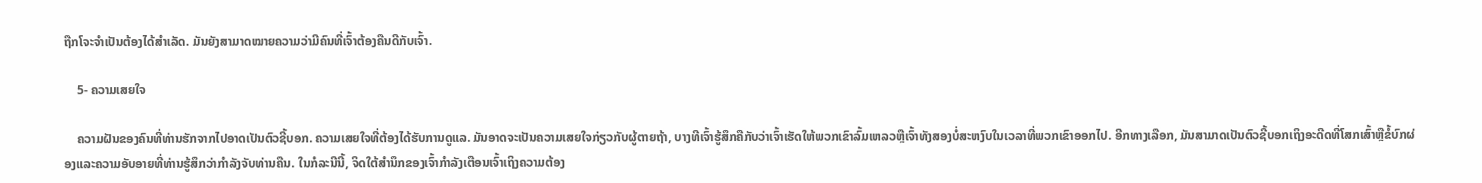ຖືກໂຈະຈໍາເປັນຕ້ອງໄດ້ສໍາເລັດ. ມັນຍັງສາມາດໝາຍຄວາມວ່າມີຄົນທີ່ເຈົ້າຕ້ອງຄືນດີກັບເຈົ້າ.

    5- ຄວາມເສຍໃຈ

    ຄວາມຝັນຂອງຄົນທີ່ທ່ານຮັກຈາກໄປອາດເປັນຕົວຊີ້ບອກ. ຄວາມເສຍໃຈທີ່ຕ້ອງໄດ້ຮັບການດູແລ. ມັນອາດຈະເປັນຄວາມເສຍໃຈກ່ຽວກັບຜູ້ຕາຍຖ້າ, ບາງທີເຈົ້າຮູ້ສຶກຄືກັບວ່າເຈົ້າເຮັດໃຫ້ພວກເຂົາລົ້ມເຫລວຫຼືເຈົ້າທັງສອງບໍ່ສະຫງົບໃນເວລາທີ່ພວກເຂົາອອກໄປ. ອີກທາງເລືອກ, ມັນສາມາດເປັນຕົວຊີ້ບອກເຖິງອະດີດທີ່ໂສກເສົ້າຫຼືຂໍ້ບົກຜ່ອງແລະຄວາມອັບອາຍທີ່ທ່ານຮູ້ສຶກວ່າກໍາລັງຈັບທ່ານຄືນ. ໃນກໍລະນີນີ້, ຈິດໃຕ້ສໍານຶກຂອງເຈົ້າກໍາລັງເຕືອນເຈົ້າເຖິງຄວາມຕ້ອງ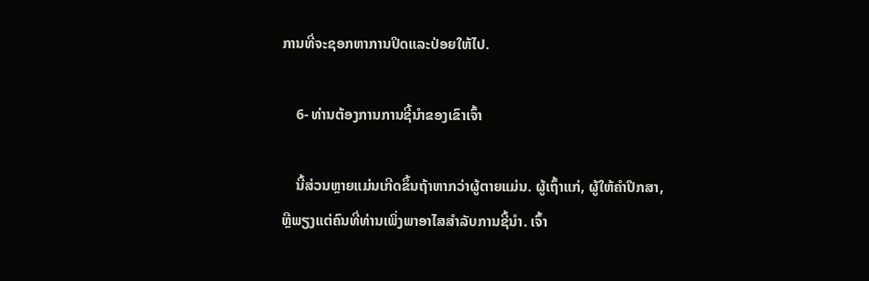ການທີ່ຈະຊອກຫາການປິດແລະປ່ອຍໃຫ້ໄປ.

    6- ທ່ານຕ້ອງການການຊີ້ນໍາຂອງເຂົາເຈົ້າ

    ນີ້ສ່ວນຫຼາຍແມ່ນເກີດຂຶ້ນຖ້າຫາກວ່າຜູ້ຕາຍແມ່ນ. ຜູ້ເຖົ້າແກ່, ຜູ້ໃຫ້ຄໍາປຶກສາ, ຫຼືພຽງແຕ່ຄົນທີ່ທ່ານເພິ່ງພາອາໄສສໍາລັບການຊີ້ນໍາ. ເຈົ້າ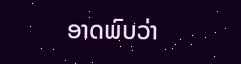ອາດພົບວ່າ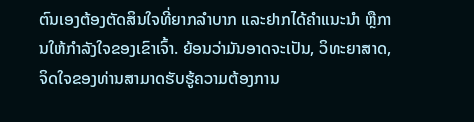ຕົນເອງຕ້ອງຕັດສິນໃຈທີ່ຍາກລຳບາກ ແລະຢາກໄດ້ຄຳແນະນຳ ຫຼືການໃຫ້ກຳລັງໃຈຂອງເຂົາເຈົ້າ. ຍ້ອນວ່າມັນອາດຈະເປັນ, ວິທະຍາສາດ, ຈິດໃຈຂອງທ່ານສາມາດຮັບຮູ້ຄວາມຕ້ອງການ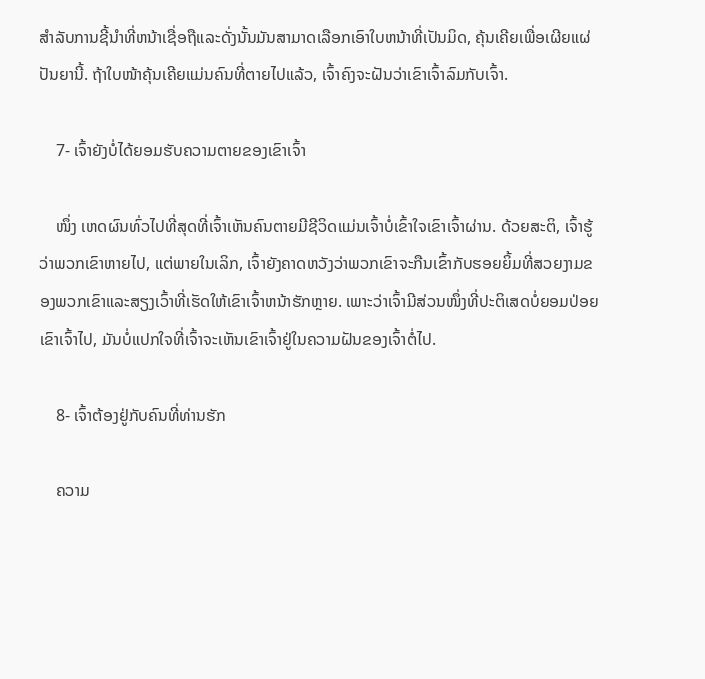ສໍາລັບການຊີ້ນໍາທີ່ຫນ້າເຊື່ອຖືແລະດັ່ງນັ້ນມັນສາມາດເລືອກເອົາໃບຫນ້າທີ່ເປັນມິດ, ຄຸ້ນເຄີຍເພື່ອເຜີຍແຜ່ປັນຍານີ້. ຖ້າໃບໜ້າຄຸ້ນເຄີຍແມ່ນຄົນທີ່ຕາຍໄປແລ້ວ, ເຈົ້າຄົງຈະຝັນວ່າເຂົາເຈົ້າລົມກັບເຈົ້າ.

    7- ເຈົ້າຍັງບໍ່ໄດ້ຍອມຮັບຄວາມຕາຍຂອງເຂົາເຈົ້າ

    ໜຶ່ງ ເຫດຜົນທົ່ວໄປທີ່ສຸດທີ່ເຈົ້າເຫັນຄົນຕາຍມີຊີວິດແມ່ນເຈົ້າບໍ່ເຂົ້າໃຈເຂົາເຈົ້າຜ່ານ. ດ້ວຍສະຕິ, ເຈົ້າຮູ້ວ່າພວກເຂົາຫາຍໄປ, ແຕ່ພາຍໃນເລິກ, ເຈົ້າຍັງຄາດຫວັງວ່າພວກເຂົາຈະກືນເຂົ້າກັບຮອຍຍິ້ມທີ່ສວຍງາມຂອງພວກເຂົາແລະສຽງເວົ້າທີ່ເຮັດໃຫ້ເຂົາເຈົ້າຫນ້າຮັກຫຼາຍ. ເພາະວ່າເຈົ້າມີສ່ວນໜຶ່ງທີ່ປະຕິເສດບໍ່ຍອມປ່ອຍເຂົາເຈົ້າໄປ, ມັນບໍ່ແປກໃຈທີ່ເຈົ້າຈະເຫັນເຂົາເຈົ້າຢູ່ໃນຄວາມຝັນຂອງເຈົ້າຕໍ່ໄປ.

    8- ເຈົ້າຕ້ອງຢູ່ກັບຄົນທີ່ທ່ານຮັກ

    ຄວາມ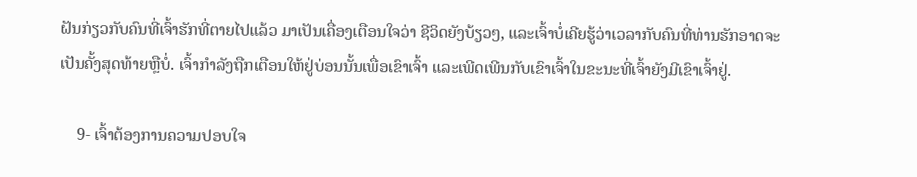ຝັນກ່ຽວກັບຄົນທີ່ເຈົ້າຮັກທີ່ຕາຍໄປແລ້ວ ມາເປັນເຄື່ອງເຕືອນໃຈວ່າ ຊີວິດຍັງບ້ຽວໆ, ແລະເຈົ້າບໍ່ເຄີຍຮູ້ວ່າເວລາກັບຄົນທີ່ທ່ານຮັກອາດຈະເປັນຄັ້ງສຸດທ້າຍຫຼືບໍ່. ເຈົ້າກໍາລັງຖືກເຕືອນໃຫ້ຢູ່ບ່ອນນັ້ນເພື່ອເຂົາເຈົ້າ ແລະເພີດເພີນກັບເຂົາເຈົ້າໃນຂະນະທີ່ເຈົ້າຍັງມີເຂົາເຈົ້າຢູ່.

    9- ເຈົ້າຕ້ອງການຄວາມປອບໃຈ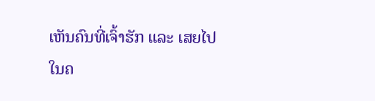ເຫັນຄົນທີ່ເຈົ້າຮັກ ແລະ ເສຍໄປໃນຄ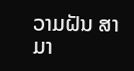ວາມຝັນ ສາມາ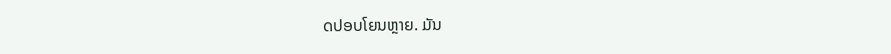ດປອບໂຍນຫຼາຍ. ມັນ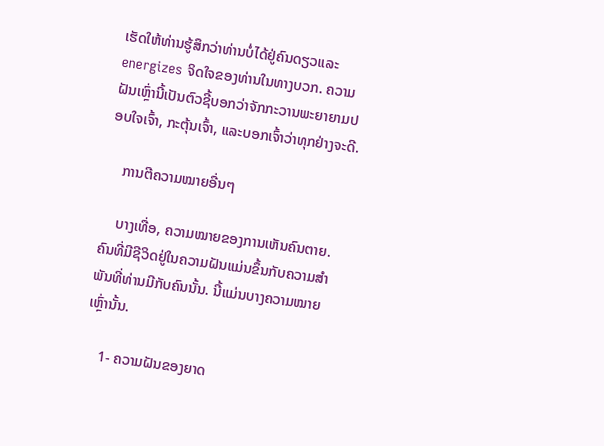ເຮັດໃຫ້ທ່ານຮູ້ສຶກວ່າທ່ານບໍ່ໄດ້ຢູ່ຄົນດຽວແລະ energizes ຈິດໃຈຂອງທ່ານໃນທາງບວກ. ຄວາມຝັນເຫຼົ່ານີ້ເປັນຕົວຊີ້ບອກວ່າຈັກກະວານພະຍາຍາມປອບໃຈເຈົ້າ, ກະຕຸ້ນເຈົ້າ, ແລະບອກເຈົ້າວ່າທຸກຢ່າງຈະດີ.

    ການຕີຄວາມໝາຍອື່ນໆ

    ບາງເທື່ອ, ຄວາມໝາຍຂອງການເຫັນຄົນຕາຍ. ຄົນທີ່ມີຊີວິດຢູ່ໃນຄວາມຝັນແມ່ນຂຶ້ນກັບຄວາມສຳພັນທີ່ທ່ານມີກັບຄົນນັ້ນ. ນີ້ແມ່ນບາງຄວາມໝາຍເຫຼົ່ານັ້ນ.

    1- ຄວາມຝັນຂອງຍາດ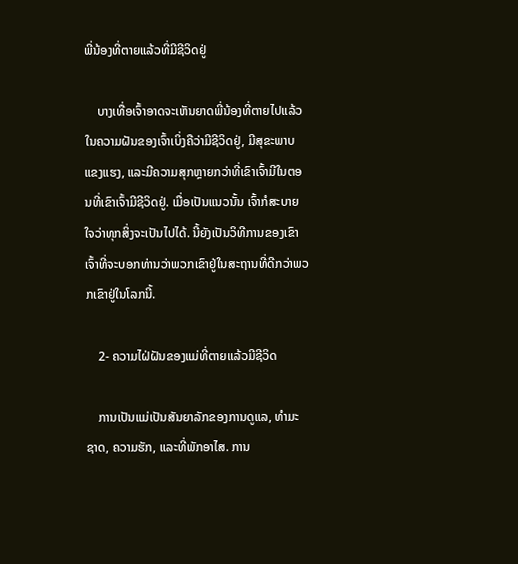ພີ່ນ້ອງທີ່ຕາຍແລ້ວທີ່ມີຊີວິດຢູ່

    ບາງເທື່ອເຈົ້າອາດຈະເຫັນຍາດພີ່ນ້ອງທີ່ຕາຍໄປແລ້ວໃນຄວາມຝັນຂອງເຈົ້າເບິ່ງຄືວ່າມີຊີວິດຢູ່, ມີສຸຂະພາບແຂງແຮງ, ແລະມີຄວາມສຸກຫຼາຍກວ່າທີ່ເຂົາເຈົ້າມີໃນຕອນທີ່ເຂົາເຈົ້າມີຊີວິດຢູ່. ເມື່ອເປັນແນວນັ້ນ ເຈົ້າກໍສະບາຍໃຈວ່າທຸກສິ່ງຈະເປັນໄປໄດ້. ນີ້ຍັງເປັນວິທີການຂອງເຂົາເຈົ້າທີ່ຈະບອກທ່ານວ່າພວກເຂົາຢູ່ໃນສະຖານທີ່ດີກວ່າພວກເຂົາຢູ່ໃນໂລກນີ້.

    2- ຄວາມໄຝ່ຝັນຂອງແມ່ທີ່ຕາຍແລ້ວມີຊີວິດ

    ການເປັນແມ່ເປັນສັນຍາລັກຂອງການດູແລ, ທໍາມະຊາດ, ຄວາມຮັກ, ແລະທີ່ພັກອາໄສ. ການ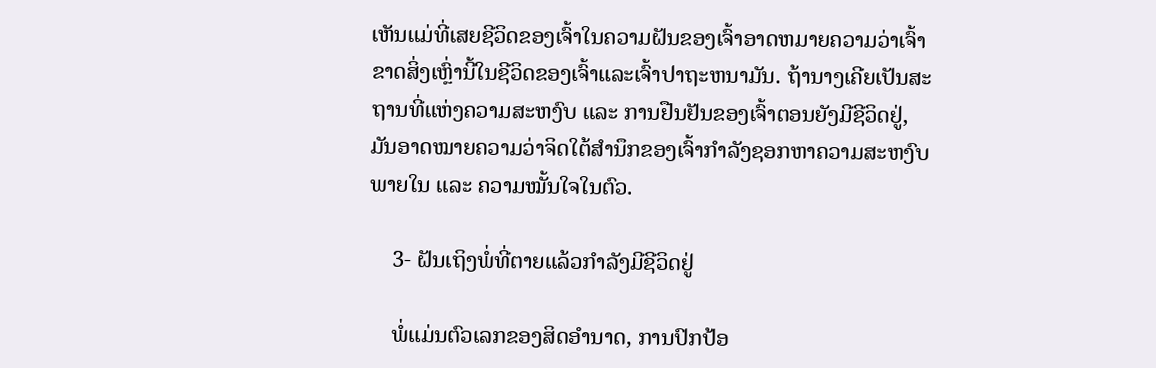ເຫັນແມ່ທີ່ເສຍຊີວິດຂອງເຈົ້າໃນຄວາມຝັນຂອງເຈົ້າອາດຫມາຍຄວາມວ່າເຈົ້າຂາດສິ່ງເຫຼົ່ານີ້ໃນຊີວິດຂອງເຈົ້າແລະເຈົ້າປາຖະຫນາມັນ. ຖ້ານາງເຄີຍເປັນສະຖານທີ່ແຫ່ງຄວາມສະຫງົບ ແລະ ການຢືນຢັນຂອງເຈົ້າຕອນຍັງມີຊີວິດຢູ່, ມັນອາດໝາຍຄວາມວ່າຈິດໃຕ້ສຳນຶກຂອງເຈົ້າກຳລັງຊອກຫາຄວາມສະຫງົບພາຍໃນ ແລະ ຄວາມໝັ້ນໃຈໃນຕົວ.

    3- ຝັນເຖິງພໍ່ທີ່ຕາຍແລ້ວກຳລັງມີຊີວິດຢູ່

    ພໍ່ແມ່ນຕົວເລກຂອງສິດອຳນາດ, ການປົກປ້ອ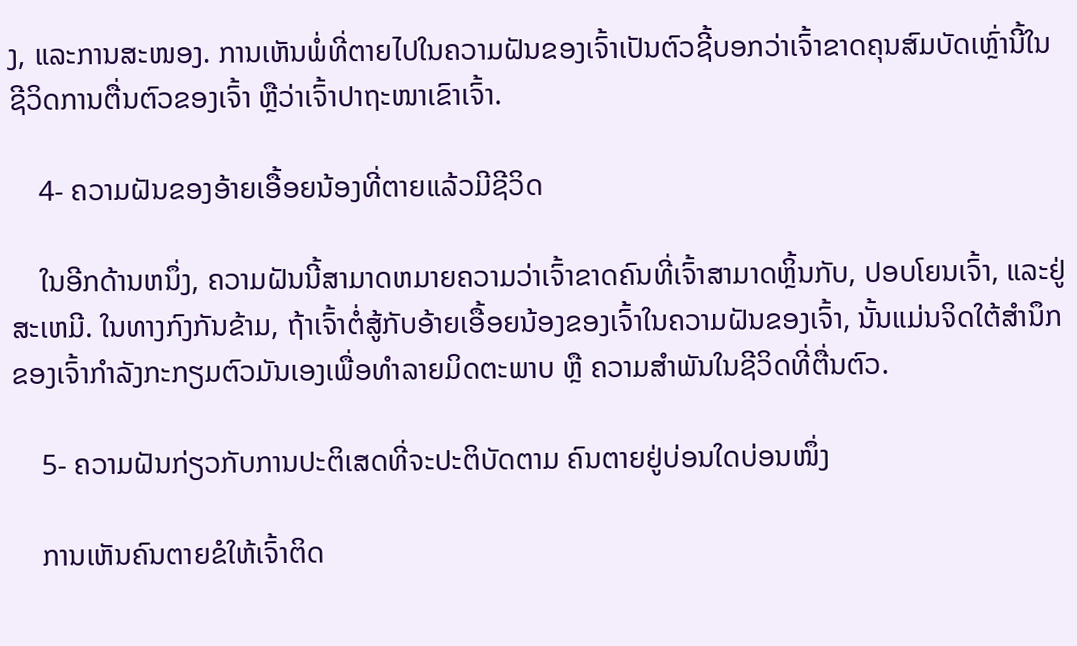ງ, ແລະການສະໜອງ. ການເຫັນພໍ່ທີ່ຕາຍໄປໃນຄວາມຝັນຂອງເຈົ້າເປັນຕົວຊີ້ບອກວ່າເຈົ້າຂາດຄຸນສົມບັດເຫຼົ່ານີ້ໃນຊີວິດການຕື່ນຕົວຂອງເຈົ້າ ຫຼືວ່າເຈົ້າປາຖະໜາເຂົາເຈົ້າ.

    4- ຄວາມຝັນຂອງອ້າຍເອື້ອຍນ້ອງທີ່ຕາຍແລ້ວມີຊີວິດ

    ໃນອີກດ້ານຫນຶ່ງ, ຄວາມຝັນນີ້ສາມາດຫມາຍຄວາມວ່າເຈົ້າຂາດຄົນທີ່ເຈົ້າສາມາດຫຼິ້ນກັບ, ປອບໂຍນເຈົ້າ, ແລະຢູ່ສະເຫມີ. ໃນທາງກົງກັນຂ້າມ, ຖ້າເຈົ້າຕໍ່ສູ້ກັບອ້າຍເອື້ອຍນ້ອງຂອງເຈົ້າໃນຄວາມຝັນຂອງເຈົ້າ, ນັ້ນແມ່ນຈິດໃຕ້ສຳນຶກຂອງເຈົ້າກຳລັງກະກຽມຕົວມັນເອງເພື່ອທຳລາຍມິດຕະພາບ ຫຼື ຄວາມສຳພັນໃນຊີວິດທີ່ຕື່ນຕົວ.

    5- ຄວາມຝັນກ່ຽວກັບການປະຕິເສດທີ່ຈະປະຕິບັດຕາມ ຄົນຕາຍຢູ່ບ່ອນໃດບ່ອນໜຶ່ງ

    ການເຫັນຄົນຕາຍຂໍໃຫ້ເຈົ້າຕິດ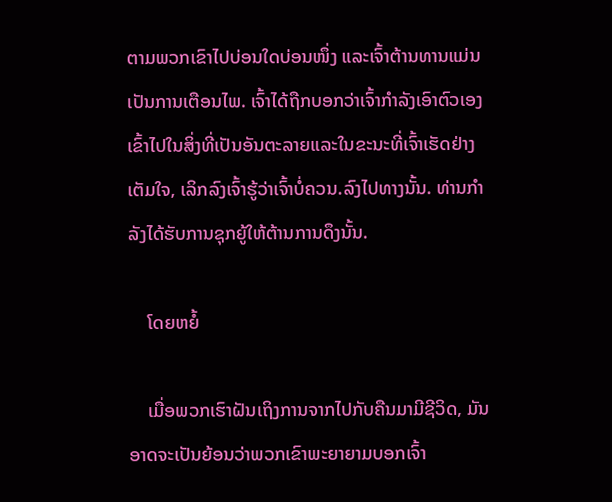ຕາມພວກເຂົາໄປບ່ອນໃດບ່ອນໜຶ່ງ ແລະເຈົ້າຕ້ານທານແມ່ນເປັນການເຕືອນໄພ. ເຈົ້າໄດ້ຖືກບອກວ່າເຈົ້າກໍາລັງເອົາຕົວເອງເຂົ້າໄປໃນສິ່ງທີ່ເປັນອັນຕະລາຍແລະໃນຂະນະທີ່ເຈົ້າເຮັດຢ່າງເຕັມໃຈ, ເລິກລົງເຈົ້າຮູ້ວ່າເຈົ້າບໍ່ຄວນ.ລົງໄປທາງນັ້ນ. ທ່ານກໍາລັງໄດ້ຮັບການຊຸກຍູ້ໃຫ້ຕ້ານການດຶງນັ້ນ.

    ໂດຍຫຍໍ້

    ເມື່ອພວກເຮົາຝັນເຖິງການຈາກໄປກັບຄືນມາມີຊີວິດ, ມັນອາດຈະເປັນຍ້ອນວ່າພວກເຂົາພະຍາຍາມບອກເຈົ້າ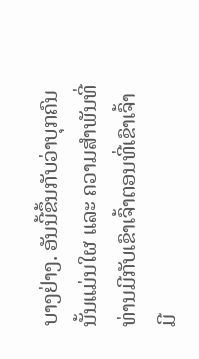ບາງຢ່າງ. ອັນນີ້ຂຶ້ນກັບວ່າບຸກຄົນນັ້ນແມ່ນໃຜ ແລະ ຄວາມສຳພັນທີ່ທ່ານມີກັບເຂົາເຈົ້າຕອນທີ່ເຂົາເຈົ້າມີ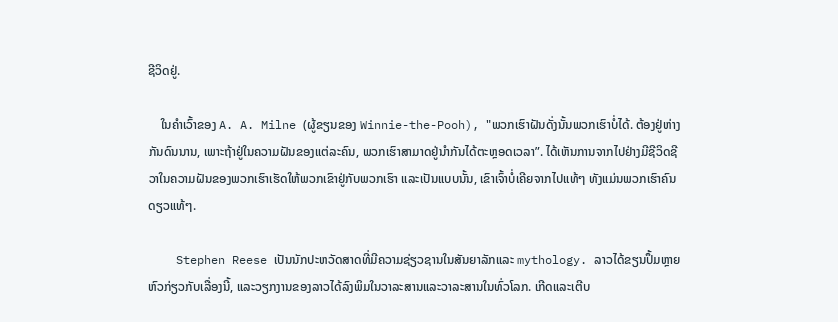ຊີວິດຢູ່.

    ໃນຄໍາເວົ້າຂອງ A. A. Milne (ຜູ້ຂຽນຂອງ Winnie-the-Pooh), "ພວກເຮົາຝັນດັ່ງນັ້ນພວກເຮົາບໍ່ໄດ້. ຕ້ອງຢູ່ຫ່າງກັນດົນນານ, ເພາະຖ້າຢູ່ໃນຄວາມຝັນຂອງແຕ່ລະຄົນ, ພວກເຮົາສາມາດຢູ່ນຳກັນໄດ້ຕະຫຼອດເວລາ”. ໄດ້ເຫັນການຈາກໄປຢ່າງມີຊີວິດຊີວາໃນຄວາມຝັນຂອງພວກເຮົາເຮັດໃຫ້ພວກເຂົາຢູ່ກັບພວກເຮົາ ແລະເປັນແບບນັ້ນ, ເຂົາເຈົ້າບໍ່ເຄີຍຈາກໄປແທ້ໆ ທັງແມ່ນພວກເຮົາຄົນດຽວແທ້ໆ.

    Stephen Reese ເປັນນັກປະຫວັດສາດທີ່ມີຄວາມຊ່ຽວຊານໃນສັນຍາລັກແລະ mythology. ລາວໄດ້ຂຽນປຶ້ມຫຼາຍຫົວກ່ຽວກັບເລື່ອງນີ້, ແລະວຽກງານຂອງລາວໄດ້ລົງພິມໃນວາລະສານແລະວາລະສານໃນທົ່ວໂລກ. ເກີດແລະເຕີບ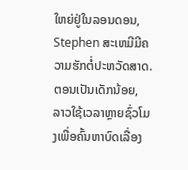ໃຫຍ່ຢູ່ໃນລອນດອນ, Stephen ສະເຫມີມີຄວາມຮັກຕໍ່ປະຫວັດສາດ. ຕອນເປັນເດັກນ້ອຍ, ລາວໃຊ້ເວລາຫຼາຍຊົ່ວໂມງເພື່ອຄົ້ນຫາບົດເລື່ອງ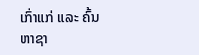ເກົ່າແກ່ ແລະ ຄົ້ນຫາຊາ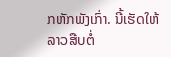ກຫັກພັງເກົ່າ. ນີ້ເຮັດໃຫ້ລາວສືບຕໍ່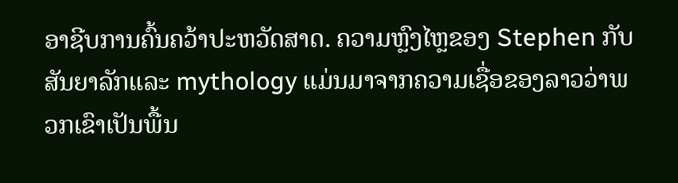ອາຊີບການຄົ້ນຄວ້າປະຫວັດສາດ. ຄວາມຫຼົງໄຫຼຂອງ Stephen ກັບສັນຍາລັກແລະ mythology ແມ່ນມາຈາກຄວາມເຊື່ອຂອງລາວວ່າພວກເຂົາເປັນພື້ນ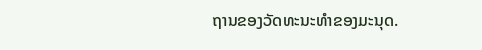ຖານຂອງວັດທະນະທໍາຂອງມະນຸດ.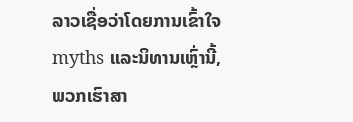ລາວເຊື່ອວ່າໂດຍການເຂົ້າໃຈ myths ແລະນິທານເຫຼົ່ານີ້, ພວກເຮົາສາ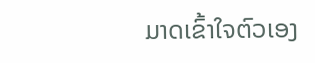ມາດເຂົ້າໃຈຕົວເອງ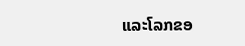ແລະໂລກຂອ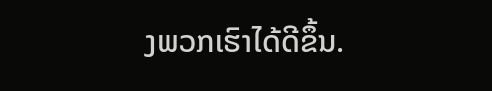ງພວກເຮົາໄດ້ດີຂຶ້ນ.